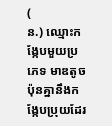(
ន.) ឈ្មោះកង្កែបមួយប្រភេទ មាឌតូចប៉ុនគ្នានឹងកង្កែបប្រុយដែរ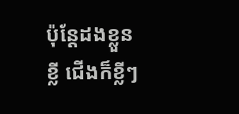ប៉ុន្តែដងខ្លួនខ្លី ជើងក៏ខ្លីៗ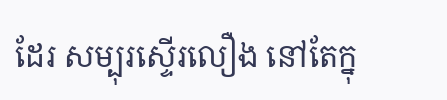ដែរ សម្បុរស្ទើរលឿង នៅតែក្នុ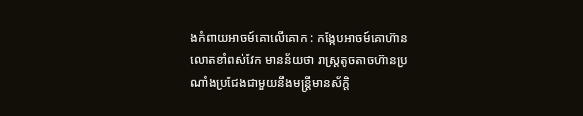ងកំពាយអាចម៍គោលើគោក : កង្កែបអាចម៍គោហ៊ានលោតខាំពស់វែក មានន័យថា រាស្ត្រតូចតាចហ៊ានប្រណាំងប្រជែងជាមួយនឹងមន្ត្រីមានស័ក្ដិ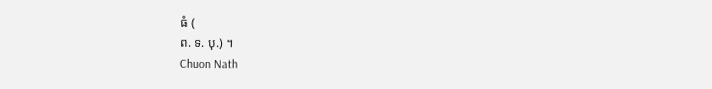ធំ (
ព. ទ. បុ.) ។
Chuon Nath